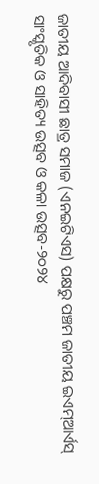ଜାତୀୟ ଆଦିବାସୀ ଛାତ୍ର ସମାଜ (ଏନଇଟିଏସ) ପକ୍ଷରୁ ପଞ୍ଚମ ଜାତୀୟ ଇଏମ୍ଆର୍ଏସ୍ ସାଂସ୍କୃତିକ ଓ ସାହିତ୍ୟ ଉତ୍ସବ ଓ କଳା ଉତ୍ସବ-୨୦୨୪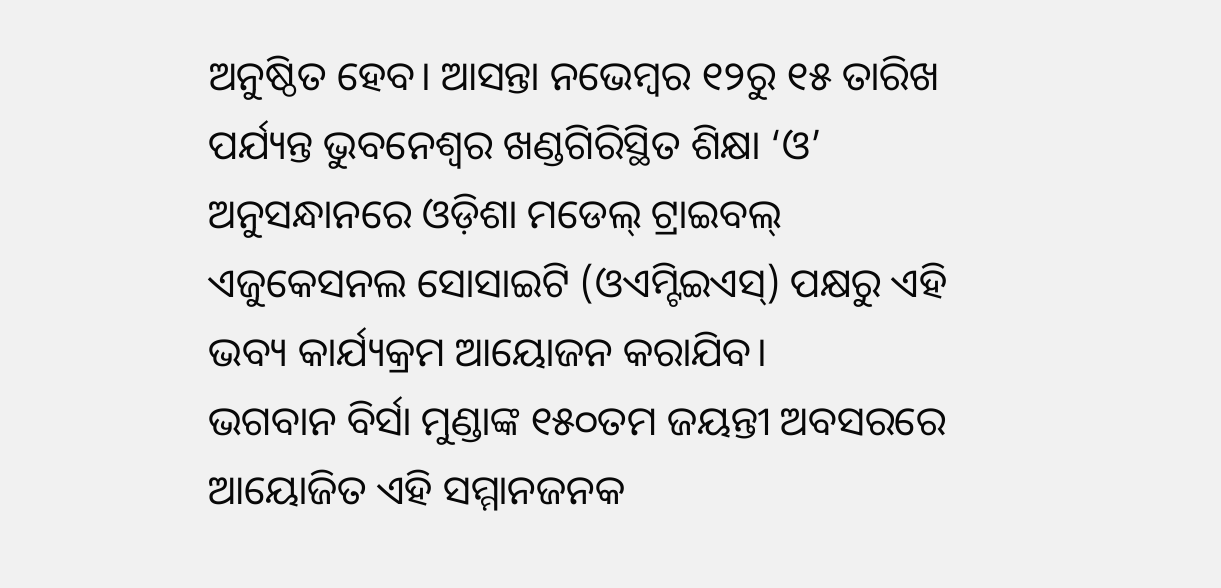ଅନୁଷ୍ଠିତ ହେବ। ଆସନ୍ତା ନଭେମ୍ବର ୧୨ରୁ ୧୫ ତାରିଖ ପର୍ଯ୍ୟନ୍ତ ଭୁବନେଶ୍ୱର ଖଣ୍ଡଗିରିସ୍ଥିତ ଶିକ୍ଷା ‘ଓ’ ଅନୁସନ୍ଧାନରେ ଓଡ଼ିଶା ମଡେଲ୍ ଟ୍ରାଇବଲ୍ ଏଜୁକେସନଲ ସୋସାଇଟି (ଓଏମ୍ଟିଇଏସ୍) ପକ୍ଷରୁ ଏହି ଭବ୍ୟ କାର୍ଯ୍ୟକ୍ରମ ଆୟୋଜନ କରାଯିବ।
ଭଗବାନ ବିର୍ସା ମୁଣ୍ଡାଙ୍କ ୧୫୦ତମ ଜୟନ୍ତୀ ଅବସରରେ ଆୟୋଜିତ ଏହି ସମ୍ମାନଜନକ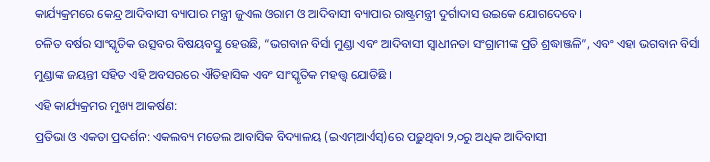କାର୍ଯ୍ୟକ୍ରମରେ କେନ୍ଦ୍ର ଆଦିବାସୀ ବ୍ୟାପାର ମନ୍ତ୍ରୀ ଜୁଏଲ ଓରାମ ଓ ଆଦିବାସୀ ବ୍ୟାପାର ରାଷ୍ଟ୍ରମନ୍ତ୍ରୀ ଦୁର୍ଗାଦାସ ଉଇକେ ଯୋଗଦେବେ।
ଚଳିତ ବର୍ଷର ସାଂସ୍କୃତିକ ଉତ୍ସବର ବିଷୟବସ୍ତୁ ହେଉଛି, “ଭଗବାନ ବିର୍ସା ମୁଣ୍ଡା ଏବଂ ଆଦିବାସୀ ସ୍ୱାଧୀନତା ସଂଗ୍ରାମୀଙ୍କ ପ୍ରତି ଶ୍ରଦ୍ଧାଞ୍ଜଳି”, ଏବଂ ଏହା ଭଗବାନ ବିର୍ସା ମୁଣ୍ଡାଙ୍କ ଜୟନ୍ତୀ ସହିତ ଏହି ଅବସରରେ ଐତିହାସିକ ଏବଂ ସାଂସ୍କୃତିକ ମହତ୍ତ୍ୱ ଯୋଡିଛି ।
ଏହି କାର୍ଯ୍ୟକ୍ରମର ମୁଖ୍ୟ ଆକର୍ଷଣ:
ପ୍ରତିଭା ଓ ଏକତା ପ୍ରଦର୍ଶନ: ଏକଲବ୍ୟ ମଡେଲ ଆବାସିକ ବିଦ୍ୟାଳୟ (ଇଏମ୍ଆର୍ଏସ୍)ରେ ପଢ଼ୁଥିବା ୨,୦ରୁ ଅଧିକ ଆଦିବାସୀ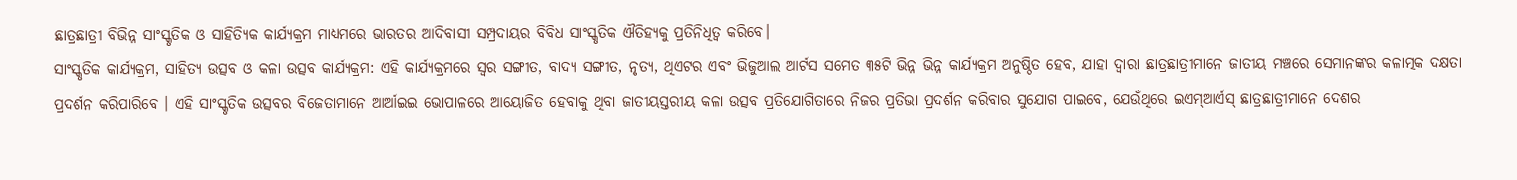ଛାତ୍ରଛାତ୍ରୀ ବିଭିନ୍ନ ସାଂସ୍କୃତିକ ଓ ସାହିତ୍ୟିକ କାର୍ଯ୍ୟକ୍ରମ ମାଧ୍ୟମରେ ଭାରତର ଆଦିବାସୀ ସମ୍ପ୍ରଦାୟର ବିବିଧ ସାଂସ୍କୃତିକ ଐତିହ୍ୟକୁ ପ୍ରତିନିଧିତ୍ବ କରିବେ।
ସାଂସ୍କୃତିକ କାର୍ଯ୍ୟକ୍ରମ, ସାହିତ୍ୟ ଉତ୍ସବ ଓ କଳା ଉତ୍ସବ କାର୍ଯ୍ୟକ୍ରମ: ଏହି କାର୍ଯ୍ୟକ୍ରମରେ ସ୍ୱର ସଙ୍ଗୀତ, ବାଦ୍ୟ ସଙ୍ଗୀତ, ନୃତ୍ୟ, ଥିଏଟର ଏବଂ ଭିଜୁଆଲ ଆର୍ଟସ ସମେତ ୩୫ଟି ଭିନ୍ନ ଭିନ୍ନ କାର୍ଯ୍ୟକ୍ରମ ଅନୁଷ୍ଠିତ ହେବ, ଯାହା ଦ୍ୱାରା ଛାତ୍ରଛାତ୍ରୀମାନେ ଜାତୀୟ ମଞ୍ଚରେ ସେମାନଙ୍କର କଳାତ୍ମକ ଦକ୍ଷତା ପ୍ରଦର୍ଶନ କରିପାରିବେ । ଏହି ସାଂସ୍କୃତିକ ଉତ୍ସବର ବିଜେତାମାନେ ଆର୍ଆଇଇ ଭୋପାଳରେ ଆୟୋଜିତ ହେବାକୁ ଥିବା ଜାତୀୟସ୍ତରୀୟ କଳା ଉତ୍ସବ ପ୍ରତିଯୋଗିତାରେ ନିଜର ପ୍ରତିଭା ପ୍ରଦର୍ଶନ କରିବାର ସୁଯୋଗ ପାଇବେ, ଯେଉଁଥିରେ ଇଏମ୍ଆର୍ଏସ୍ ଛାତ୍ରଛାତ୍ରୀମାନେ ଦେଶର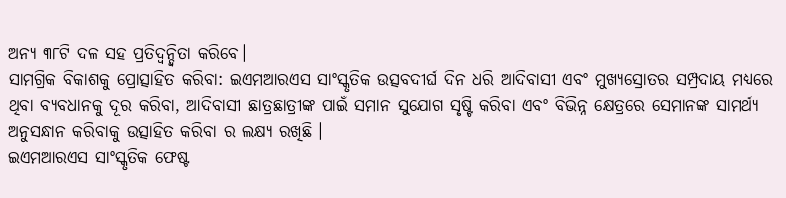ଅନ୍ୟ ୩୮ଟି ଦଳ ସହ ପ୍ରତିଦ୍ୱନ୍ଦ୍ୱିତା କରିବେ।
ସାମଗ୍ରିକ ବିକାଶକୁ ପ୍ରୋତ୍ସାହିତ କରିବା: ଇଏମଆରଏସ ସାଂସ୍କୃତିକ ଉତ୍ସବଦୀର୍ଘ ଦିନ ଧରି ଆଦିବାସୀ ଏବଂ ମୁଖ୍ୟସ୍ରୋତର ସମ୍ପ୍ରଦାୟ ମଧ୍ୟରେ ଥିବା ବ୍ୟବଧାନକୁ ଦୂର କରିବା, ଆଦିବାସୀ ଛାତ୍ରଛାତ୍ରୀଙ୍କ ପାଇଁ ସମାନ ସୁଯୋଗ ସୃଷ୍ଟି କରିବା ଏବଂ ବିଭିନ୍ନ କ୍ଷେତ୍ରରେ ସେମାନଙ୍କ ସାମର୍ଥ୍ୟ ଅନୁସନ୍ଧାନ କରିବାକୁ ଉତ୍ସାହିତ କରିବା ର ଲକ୍ଷ୍ୟ ରଖିଛି ।
ଇଏମଆରଏସ ସାଂସ୍କୃତିକ ଫେଷ୍ଟ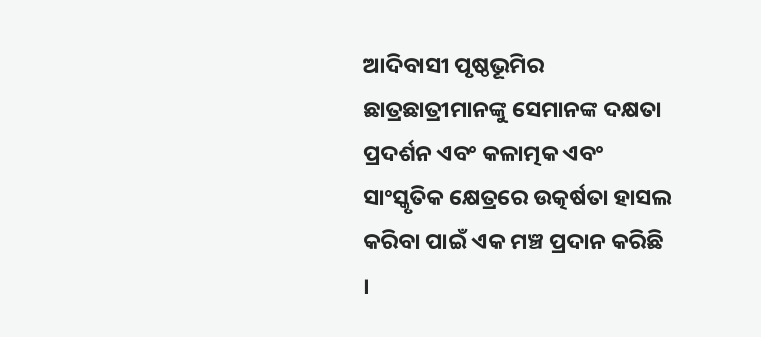ଆଦିବାସୀ ପୃଷ୍ଠଭୂମିର ଛାତ୍ରଛାତ୍ରୀମାନଙ୍କୁ ସେମାନଙ୍କ ଦକ୍ଷତା ପ୍ରଦର୍ଶନ ଏବଂ କଳାତ୍ମକ ଏବଂ ସାଂସ୍କୃତିକ କ୍ଷେତ୍ରରେ ଉତ୍କର୍ଷତା ହାସଲ କରିବା ପାଇଁ ଏକ ମଞ୍ଚ ପ୍ରଦାନ କରିଛି ।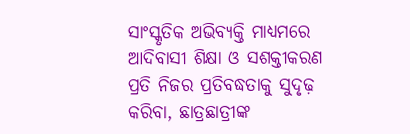ସାଂସ୍କୃତିକ ଅଭିବ୍ୟକ୍ତି ମାଧ୍ୟମରେ ଆଦିବାସୀ ଶିକ୍ଷା ଓ ସଶକ୍ତୀକରଣ ପ୍ରତି ନିଜର ପ୍ରତିବଦ୍ଧତାକୁ ସୁଦୃଢ଼ କରିବା, ଛାତ୍ରଛାତ୍ରୀଙ୍କ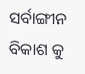ସର୍ବାଙ୍ଗୀନ ବିକାଶ କୁ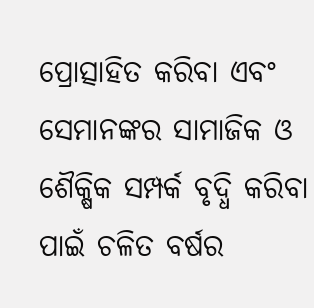ପ୍ରୋତ୍ସାହିତ କରିବା ଏବଂ ସେମାନଙ୍କର ସାମାଜିକ ଓ ଶୈକ୍ଷିକ ସମ୍ପର୍କ ବୃଦ୍ଧି କରିବା ପାଇଁ ଚଳିତ ବର୍ଷର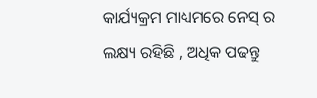କାର୍ଯ୍ୟକ୍ରମ ମାଧ୍ୟମରେ ନେସ୍ ର ଲକ୍ଷ୍ୟ ରହିଛି , ଅଧିକ ପଢନ୍ତୁ